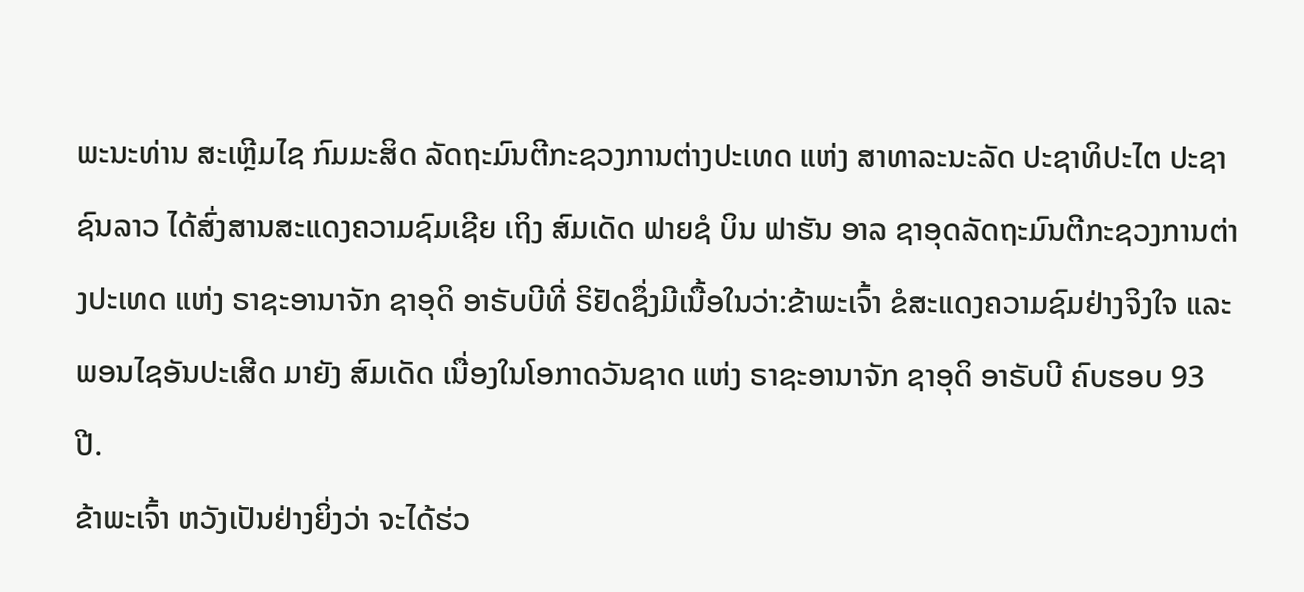ພະນະທ່ານ ສະເຫຼີມໄຊ ກົມມະສິດ ລັດຖະມົນຕີກະຊວງການຕ່າງປະເທດ ແຫ່ງ ສາທາລະນະລັດ ປະຊາທິປະໄຕ ປະຊາຊົນລາວ ໄດ້ສົ່ງສານສະແດງຄວາມຊົມເຊີຍ ເຖິງ ສົມເດັດ ຟາຍຊໍ ບິນ ຟາຮັນ ອາລ ຊາອຸດລັດຖະມົນຕີກະຊວງການຕ່າງປະເທດ ແຫ່ງ ຣາຊະອານາຈັກ ຊາອຸດິ ອາຣັບບີທີ່ ຣິຢັດຊຶ່ງມີເນື້ອໃນວ່າ:ຂ້າພະເຈົ້າ ຂໍສະແດງຄວາມຊົມຢ່າງຈິງໃຈ ແລະ ພອນໄຊອັນປະເສີດ ມາຍັງ ສົມເດັດ ເນື່ອງໃນໂອກາດວັນຊາດ ແຫ່ງ ຣາຊະອານາຈັກ ຊາອຸດິ ອາຣັບບີ ຄົບຮອບ 93 ປີ.
ຂ້າພະເຈົ້າ ຫວັງເປັນຢ່າງຍິ່ງວ່າ ຈະໄດ້ຮ່ວ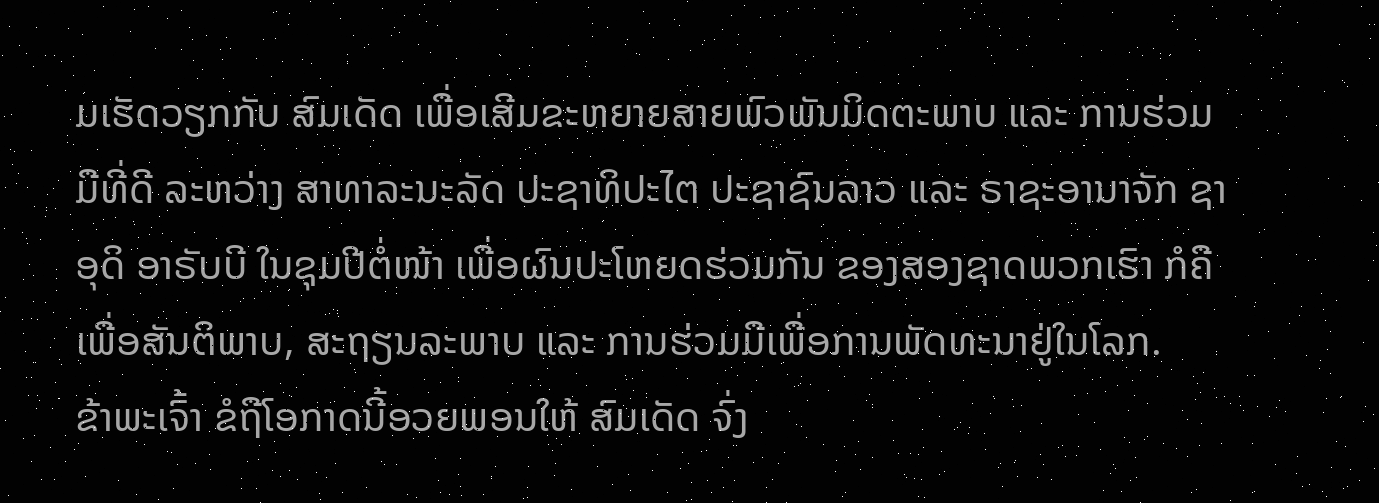ມເຮັດວຽກກັບ ສົມເດັດ ເພື່ອເສີມຂະຫຍາຍສາຍພົວພັນມິດຕະພາບ ແລະ ການຮ່ວມມືທີ່ດີ ລະຫວ່າງ ສາທາລະນະລັດ ປະຊາທິປະໄຕ ປະຊາຊົນລາວ ແລະ ຣາຊະອານາຈັກ ຊາອຸດິ ອາຣັບບີ ໃນຊຸມປີຕໍ່ໜ້າ ເພື່ອຜົນປະໂຫຍດຮ່ວມກັນ ຂອງສອງຊາດພວກເຮົາ ກໍຄື ເພື່ອສັນຕິພາບ, ສະຖຽນລະພາບ ແລະ ການຮ່ວມມືເພື່ອການພັດທະນາຢູ່ໃນໂລກ.
ຂ້າພະເຈົ້າ ຂໍຖືໂອກາດນີ້ອວຍພອນໃຫ້ ສົມເດັດ ຈົ່ງ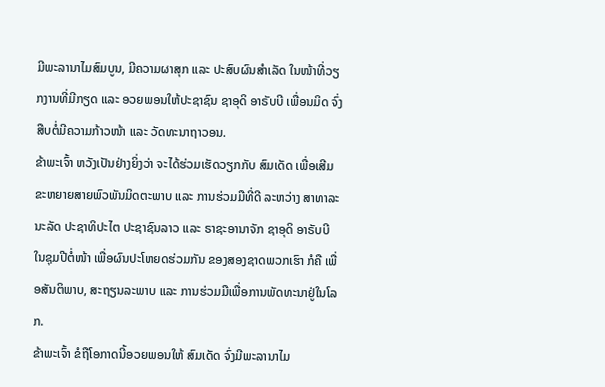ມີພະລານາໄມສົມບູນ, ມີຄວາມຜາສຸກ ແລະ ປະສົບຜົນສໍາເລັດ ໃນໜ້າທີ່ວຽກງານທີ່ມີກຽດ ແລະ ອວຍພອນໃຫ້ປະຊາຊົນ ຊາອຸດິ ອາຣັບບີ ເພື່ອນມິດ ຈົ່ງສືບຕໍ່ມີຄວາມກ້າວໜ້າ ແລະ ວັດທະນາຖາວອນ.
ຂ້າພະເຈົ້າ ຫວັງເປັນຢ່າງຍິ່ງວ່າ ຈະໄດ້ຮ່ວມເຮັດວຽກກັບ ສົມເດັດ ເພື່ອເສີມຂະຫຍາຍສາຍພົວພັນມິດຕະພາບ ແລະ ການຮ່ວມມືທີ່ດີ ລະຫວ່າງ ສາທາລະນະລັດ ປະຊາທິປະໄຕ ປະຊາຊົນລາວ ແລະ ຣາຊະອານາຈັກ ຊາອຸດິ ອາຣັບບີ ໃນຊຸມປີຕໍ່ໜ້າ ເພື່ອຜົນປະໂຫຍດຮ່ວມກັນ ຂອງສອງຊາດພວກເຮົາ ກໍຄື ເພື່ອສັນຕິພາບ, ສະຖຽນລະພາບ ແລະ ການຮ່ວມມືເພື່ອການພັດທະນາຢູ່ໃນໂລກ.
ຂ້າພະເຈົ້າ ຂໍຖືໂອກາດນີ້ອວຍພອນໃຫ້ ສົມເດັດ ຈົ່ງມີພະລານາໄມ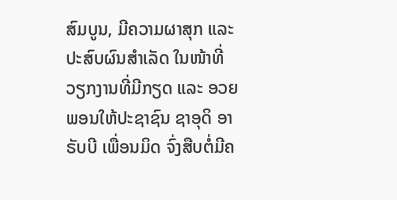ສົມບູນ, ມີຄວາມຜາສຸກ ແລະ ປະສົບຜົນສໍາເລັດ ໃນໜ້າທີ່ວຽກງານທີ່ມີກຽດ ແລະ ອວຍພອນໃຫ້ປະຊາຊົນ ຊາອຸດິ ອາຣັບບີ ເພື່ອນມິດ ຈົ່ງສືບຕໍ່ມີຄ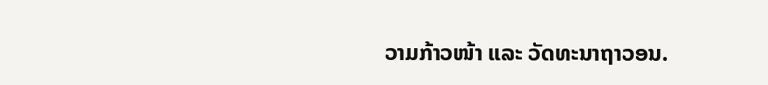ວາມກ້າວໜ້າ ແລະ ວັດທະນາຖາວອນ.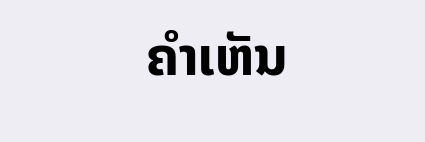ຄໍາເຫັນ